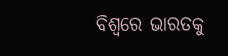ବିଶ୍ବରେ ଭାରତକୁ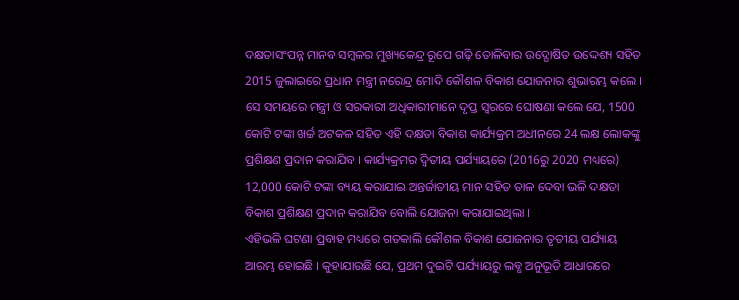ଦକ୍ଷତାସଂପନ୍ନ ମାନବ ସମ୍ବଳର ମୁଖ୍ୟକେନ୍ଦ୍ର ରୂପେ ଗଢ଼ି ତୋଳିବାର ଉଦ୍ଘୋଷିତ ଉଦ୍ଦେଶ୍ୟ ସହିତ 2015 ଜୁଲାଇରେ ପ୍ରଧାନ ମନ୍ତ୍ରୀ ନରେନ୍ଦ୍ର ମୋଦି କୌଶଳ ବିକାଶ ଯୋଜନାର ଶୁଭାରମ୍ଭ କଲେ । ସେ ସମୟରେ ମନ୍ତ୍ରୀ ଓ ସରକାରୀ ଅଧିକାରୀମାନେ ଦୃପ୍ତ ସ୍ବରରେ ଘୋଷଣା କଲେ ଯେ, 1500 କୋଟି ଟଙ୍କା ଖର୍ଚ୍ଚ ଅଟକଳ ସହିତ ଏହି ଦକ୍ଷତା ବିକାଶ କାର୍ଯ୍ୟକ୍ରମ ଅଧୀନରେ 24 ଲକ୍ଷ ଲୋକଙ୍କୁ ପ୍ରଶିକ୍ଷଣ ପ୍ରଦାନ କରାଯିବ । କାର୍ଯ୍ୟକ୍ରମର ଦ୍ବିତୀୟ ପର୍ଯ୍ୟାୟରେ (2016ରୁ 2020 ମଧ୍ୟରେ) 12,000 କୋଟି ଟଙ୍କା ବ୍ୟୟ କରାଯାଇ ଅନ୍ତର୍ଜାତୀୟ ମାନ ସହିତ ତାଳ ଦେବା ଭଳି ଦକ୍ଷତା ବିକାଶ ପ୍ରଶିକ୍ଷଣ ପ୍ରଦାନ କରାଯିବ ବୋଲି ଯୋଜନା କରାଯାଇଥିଲା ।
ଏହିଭଳି ଘଟଣା ପ୍ରବାହ ମଧ୍ୟରେ ଗତକାଲି କୌଶଳ ବିକାଶ ଯୋଜନାର ତୃତୀୟ ପର୍ଯ୍ୟାୟ ଆରମ୍ଭ ହୋଇଛି । କୁହାଯାଉଛି ଯେ, ପ୍ରଥମ ଦୁଇଟି ପର୍ଯ୍ୟାୟରୁ ଲବ୍ଧ ଅନୁଭୂତି ଆଧାରରେ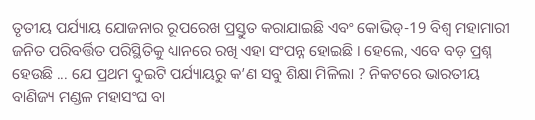ତୃତୀୟ ପର୍ଯ୍ୟାୟ ଯୋଜନାର ରୂପରେଖ ପ୍ରସ୍ତୁତ କରାଯାଇଛି ଏବଂ କୋଭିଡ୍-19 ବିଶ୍ବ ମହାମାରୀ ଜନିତ ପରିବର୍ତ୍ତିତ ପରିସ୍ଥିତିକୁ ଧ୍ୟାନରେ ରଖି ଏହା ସଂପନ୍ନ ହୋଇଛି । ହେଲେ, ଏବେ ବଡ଼ ପ୍ରଶ୍ନ ହେଉଛି ... ଯେ ପ୍ରଥମ ଦୁଇଟି ପର୍ଯ୍ୟାୟରୁ କ’ଣ ସବୁ ଶିକ୍ଷା ମିଳିଲା ? ନିକଟରେ ଭାରତୀୟ ବାଣିଜ୍ୟ ମଣ୍ଡଳ ମହାସଂଘ ବା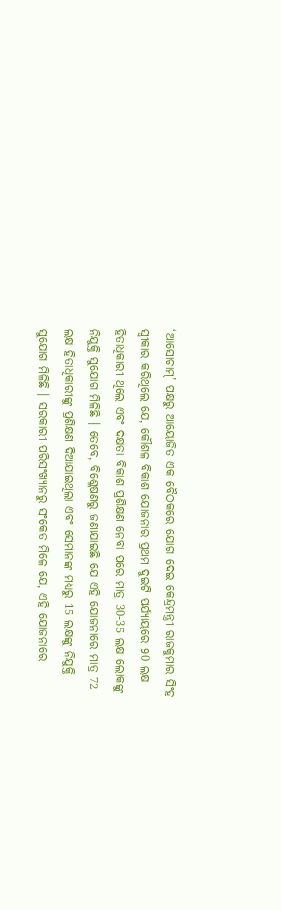‘ଆସୋଚାମ୍’ ପକ୍ଷରୁ ଆୟୋଜିତ ଏକ ବୈଠକରେ ଯୋଗ ଦେଇ କେନ୍ଦ୍ରମନ୍ତ୍ରୀ ରାଜକୁମାର ସିଂହ ସ୍ବୀକାର କରିଥିଲେ ଯେ, କୌଶଳ ବିକାଶ ଯୋଜନାର ପ୍ରଥମ ଦୁଇଟି ପର୍ଯ୍ୟାୟରେ 90 ଲକ୍ଷ ହିତାଧିକାରୀ ଥିଲେ ଏବଂ ଦକ୍ଷତା ବିକାଶ ପ୍ରଶିକ୍ଷଣ ନେବା ପରେ ମାତ୍ର 30-35 ଲକ୍ଷ ଲୋକଙ୍କୁ ନିଯୁକ୍ତି ସୁଯୋଗ ମିଳିଛି । ତେବେ, ବିଶ୍ଳେଷଣରୁ ଜଣାଯାଇଛି ଯେ ଏହି ଯୋଜନାରେ ମାତ୍ର 72 ଲକ୍ଷ ହିତାଧିକାରୀଙ୍କୁ ପ୍ରଶିକ୍ଷଣ ଦିଆଯାଇଥିଲା ଏବଂ ସେମାନଙ୍କ ମଧ୍ୟରୁ 15 ଲକ୍ଷଙ୍କୁ ନିଯୁକ୍ତି ସୁଯୋଗ ମିଳିଛି । ସରକାରୀ ପରିସଂଖ୍ୟାନରୁ ସଂକେତ ମିଳେ ଯେ, ଏହି ଯୋଜନାରେ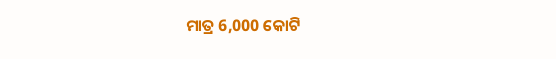ମାତ୍ର 6,000 କୋଟି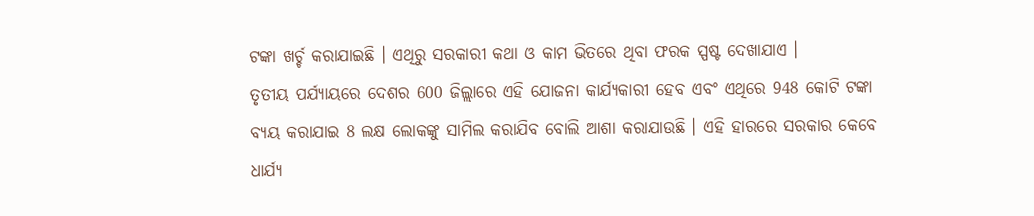ଟଙ୍କା ଖର୍ଚ୍ଚ କରାଯାଇଛି । ଏଥିରୁ ସରକାରୀ କଥା ଓ କାମ ଭିତରେ ଥିବା ଫରକ ସ୍ପଷ୍ଟ ଦେଖାଯାଏ ।
ତୃତୀୟ ପର୍ଯ୍ୟାୟରେ ଦେଶର 600 ଜିଲ୍ଲାରେ ଏହି ଯୋଜନା କାର୍ଯ୍ୟକାରୀ ହେବ ଏବଂ ଏଥିରେ 948 କୋଟି ଟଙ୍କା ବ୍ୟୟ କରାଯାଇ 8 ଲକ୍ଷ ଲୋକଙ୍କୁ ସାମିଲ କରାଯିବ ବୋଲି ଆଶା କରାଯାଉଛି । ଏହି ହାରରେ ସରକାର କେବେ ଧାର୍ଯ୍ୟ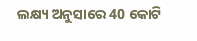ଲକ୍ଷ୍ୟ ଅନୁସାରେ 40 କୋଟି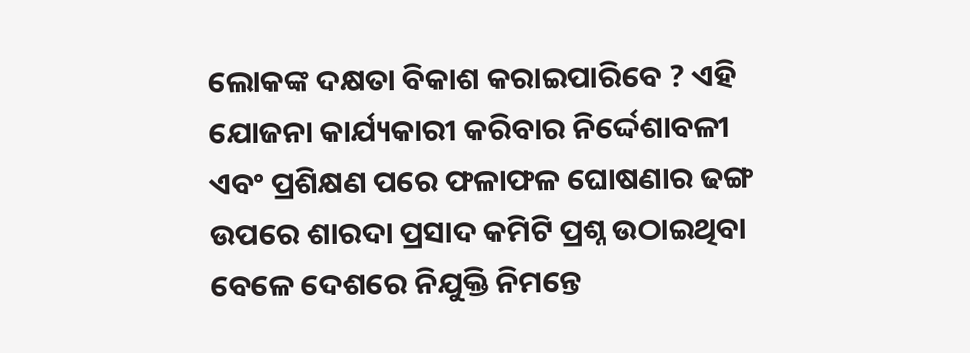ଲୋକଙ୍କ ଦକ୍ଷତା ବିକାଶ କରାଇପାରିବେ ? ଏହି ଯୋଜନା କାର୍ଯ୍ୟକାରୀ କରିବାର ନିର୍ଦ୍ଦେଶାବଳୀ ଏବଂ ପ୍ରଶିକ୍ଷଣ ପରେ ଫଳାଫଳ ଘୋଷଣାର ଢଙ୍ଗ ଉପରେ ଶାରଦା ପ୍ରସାଦ କମିଟି ପ୍ରଶ୍ନ ଉଠାଇଥିବା ବେଳେ ଦେଶରେ ନିଯୁକ୍ତି ନିମନ୍ତେ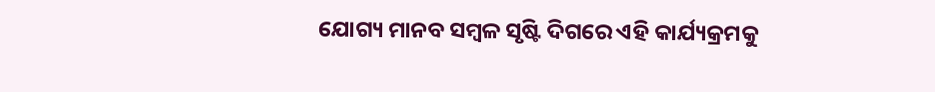ଯୋଗ୍ୟ ମାନବ ସମ୍ବଳ ସୃଷ୍ଟି ଦିଗରେ ଏହି କାର୍ଯ୍ୟକ୍ରମକୁ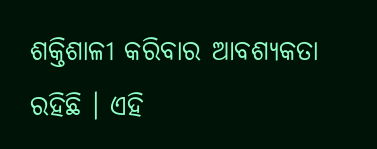ଶକ୍ତିଶାଳୀ କରିବାର ଆବଶ୍ୟକତା ରହିଛି । ଏହି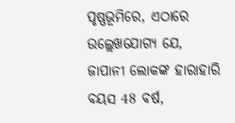ପୃଷ୍ଣଭୂମିରେ, ଏଠାରେ ଉଲ୍ଲେଖଯୋଗ୍ୟ ଯେ, ଜାପାନୀ ଲୋକଙ୍କ ହାରାହାରି ବୟସ 48 ବର୍ଷ,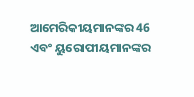ଆମେରିକୀୟମାନଙ୍କର 46 ଏବଂ ୟୁରୋପୀୟମାନଙ୍କର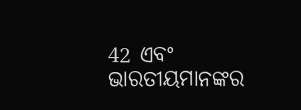42 ଏବଂ ଭାରତୀୟମାନଙ୍କର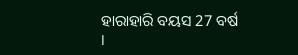ହାରାହାରି ବୟସ 27 ବର୍ଷ ।